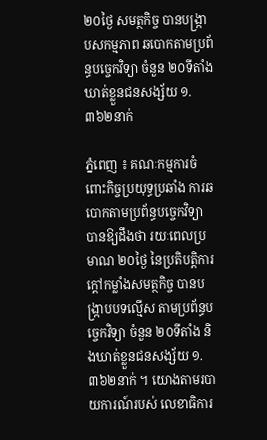២០ថ្ងៃ សមត្ថកិច្ច បានបង្រ្កាបសកម្មភាព ឆបោកតាមប្រព័ន្ធបច្ចេកវិទ្យា ចំនួន ២០ទីតាំង ឃាត់ខ្លួនជនសង្ស័យ ១.៣៦២នាក់

ភ្នំពេញ ៖ គណៈកម្មការចំពោះកិច្ចប្រយុទ្ធប្រឆាំង ការឆបោកតាមប្រព័ន្ធបច្ចេកវិទ្យា បានឱ្យដឹងថា រយៈពេលប្រមាណ ២០ថ្ងៃ នៃប្រតិបត្តិការក្តៅកម្លាំងសមត្ថកិច្ច បានបង្ក្រាបបទល្មើស តាមប្រព័ន្ធបច្ចេកវិទ្យា ចំនួន ២០ទីតាំង និងឃាត់ខ្លួនជនសង្ស័យ ១.៣៦២នាក់ ។ យោងតាមរបាយការណ៍របស់ លេខាធិការ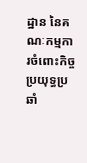ដ្ឋាន នៃគណៈកម្មការចំពោះកិច្ចប្រយុទ្ធប្រឆាំ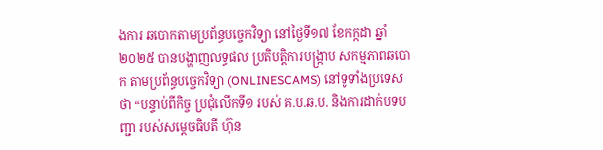ងការ ឆបោកតាមប្រព័ន្ធបច្ចេកវិទ្យា នៅថ្ងៃទី១៧ ខែកក្កដា ឆ្នាំ២០២៥ បានបង្ហាញលទ្ធផល ប្រតិបត្តិការបង្ក្រាប សកម្មភាពឆបោក តាមប្រព័ន្ធបច្ចេកវិទ្យា (ONLINESCAMS) នៅទូទាំងប្រទេស ថា “បន្ទាប់ពីកិច្ច ប្រជុំលើកទី១ របស់ គ.ប.ឆ.ប. និងការដាក់បទបញ្ជា របស់សម្តេចធិបតី ហ៊ុន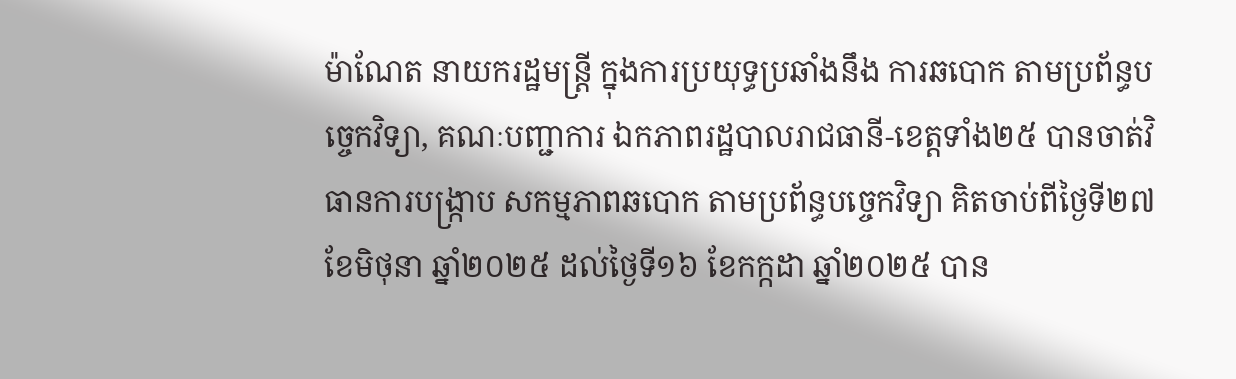ម៉ាណែត នាយករដ្ឋមន្ត្រី ក្នុងការប្រយុទ្ធប្រឆាំងនឹង ការឆបោក តាមប្រព័ន្ធបច្ចេកវិទ្យា, គណៈបញ្ជាការ ឯកភាពរដ្ឋបាលរាជធានី-ខេត្តទាំង២៥ បានចាត់វិធានការបង្រ្កាប សកម្មភាពឆបោក តាមប្រព័ន្ធបច្ចេកវិទ្យា គិតចាប់ពីថ្ងៃទី២៧ ខែមិថុនា ឆ្នាំ២០២៥ ដល់ថ្ងៃទី១៦ ខែកក្កដា ឆ្នាំ២០២៥ បាន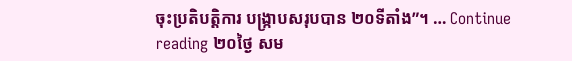ចុះប្រតិបត្តិការ បង្ក្រាបសរុបបាន ២០ទីតាំង”។ … Continue reading ២០ថ្ងៃ សម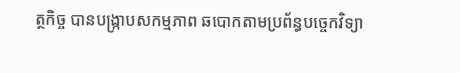ត្ថកិច្ច បានបង្រ្កាបសកម្មភាព ឆបោកតាមប្រព័ន្ធបច្ចេកវិទ្យា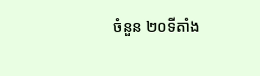ចំនួន ២០ទីតាំង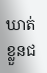ឃាត់ខ្លួនជ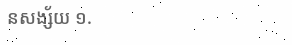នសង្ស័យ ១.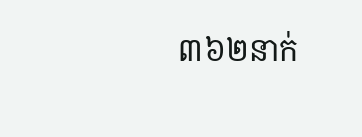៣៦២នាក់